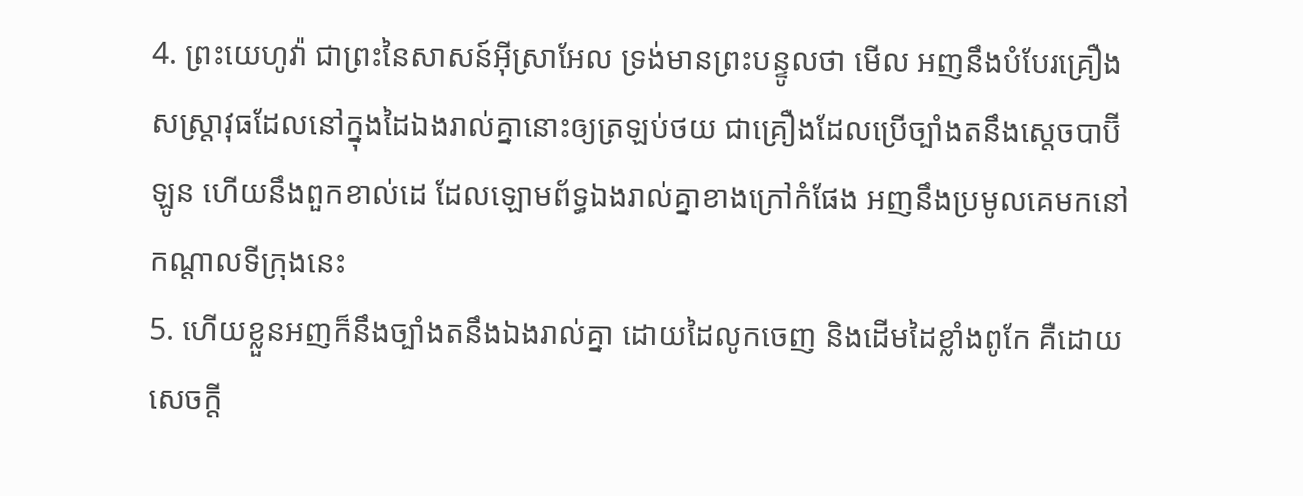4. ព្រះយេហូវ៉ា ជាព្រះនៃសាសន៍អ៊ីស្រាអែល ទ្រង់មានព្រះបន្ទូលថា មើល អញនឹងបំបែរគ្រឿងសស្ត្រាវុធដែលនៅក្នុងដៃឯងរាល់គ្នានោះឲ្យត្រឡប់ថយ ជាគ្រឿងដែលប្រើច្បាំងតនឹងស្តេចបាប៊ីឡូន ហើយនឹងពួកខាល់ដេ ដែលឡោមព័ទ្ធឯងរាល់គ្នាខាងក្រៅកំផែង អញនឹងប្រមូលគេមកនៅកណ្តាលទីក្រុងនេះ
5. ហើយខ្លួនអញក៏នឹងច្បាំងតនឹងឯងរាល់គ្នា ដោយដៃលូកចេញ និងដើមដៃខ្លាំងពូកែ គឺដោយសេចក្តី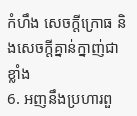កំហឹង សេចក្តីក្រោធ និងសេចក្តីគ្នាន់ក្នាញ់ជាខ្លាំង
6. អញនឹងប្រហារពួ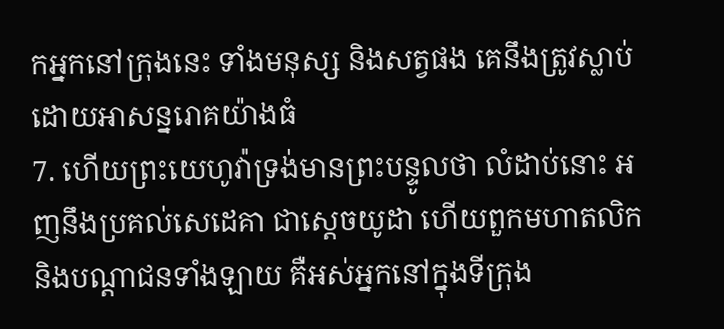កអ្នកនៅក្រុងនេះ ទាំងមនុស្ស និងសត្វផង គេនឹងត្រូវស្លាប់ដោយអាសន្នរោគយ៉ាងធំ
7. ហើយព្រះយេហូវ៉ាទ្រង់មានព្រះបន្ទូលថា លំដាប់នោះ អញនឹងប្រគល់សេដេគា ជាស្តេចយូដា ហើយពួកមហាតលិក និងបណ្តាជនទាំងឡាយ គឺអស់អ្នកនៅក្នុងទីក្រុង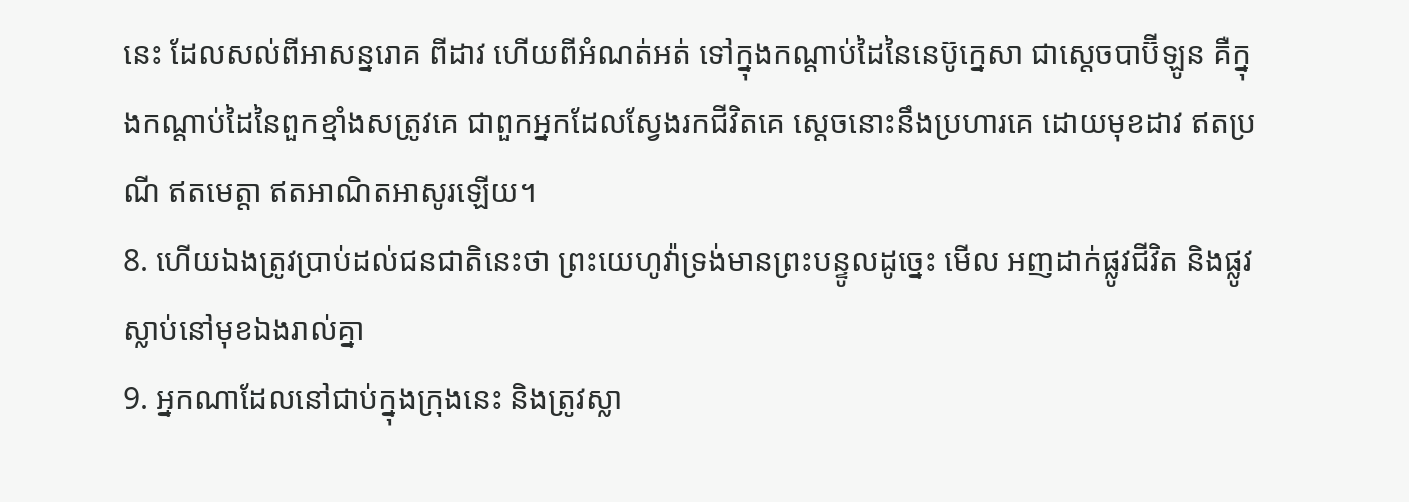នេះ ដែលសល់ពីអាសន្នរោគ ពីដាវ ហើយពីអំណត់អត់ ទៅក្នុងកណ្តាប់ដៃនៃនេប៊ូក្នេសា ជាស្តេចបាប៊ីឡូន គឺក្នុងកណ្តាប់ដៃនៃពួកខ្មាំងសត្រូវគេ ជាពួកអ្នកដែលស្វែងរកជីវិតគេ ស្តេចនោះនឹងប្រហារគេ ដោយមុខដាវ ឥតប្រណី ឥតមេត្តា ឥតអាណិតអាសូរឡើយ។
8. ហើយឯងត្រូវប្រាប់ដល់ជនជាតិនេះថា ព្រះយេហូវ៉ាទ្រង់មានព្រះបន្ទូលដូច្នេះ មើល អញដាក់ផ្លូវជីវិត និងផ្លូវស្លាប់នៅមុខឯងរាល់គ្នា
9. អ្នកណាដែលនៅជាប់ក្នុងក្រុងនេះ និងត្រូវស្លា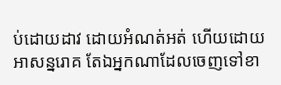ប់ដោយដាវ ដោយអំណត់អត់ ហើយដោយអាសន្នរោគ តែឯអ្នកណាដែលចេញទៅខា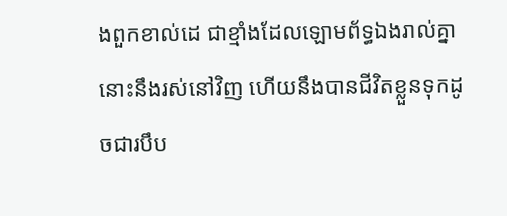ងពួកខាល់ដេ ជាខ្មាំងដែលឡោមព័ទ្ធឯងរាល់គ្នា នោះនឹងរស់នៅវិញ ហើយនឹងបានជីវិតខ្លួនទុកដូចជារបឹប